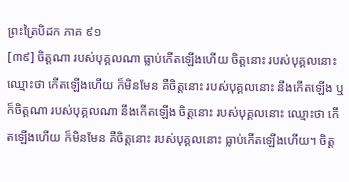ព្រះត្រៃបិដក ភាគ ៩១
[៣៩] ចិត្តណា របស់បុគ្គលណា ធ្លាប់កើតឡើងហើយ ចិត្តនោះ របស់បុគ្គលនោះ ឈ្មោះថា កើតឡើងហើយ ក៏មិនមែន គឺចិត្តនោះ របស់បុគ្គលនោះ នឹងកើតឡើង ឬក៏ចិត្តណា របស់បុគ្គលណា នឹងកើតឡើង ចិត្តនោះ របស់បុគ្គលនោះ ឈ្មោះថា កើតឡើងហើយ ក៏មិនមែន គឺចិត្តនោះ របស់បុគ្គលនោះ ធ្លាប់កើតឡើងហើយ។ ចិត្ត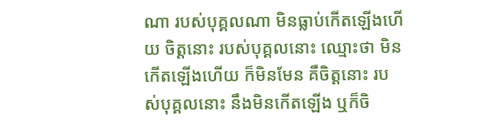ណា របស់បុគ្គលណា មិនធ្លាប់កើតឡើងហើយ ចិត្តនោះ របស់បុគ្គលនោះ ឈ្មោះថា មិនកើតឡើងហើយ ក៏មិនមែន គឺចិត្តនោះ របស់បុគ្គលនោះ នឹងមិនកើតឡើង ឬក៏ចិ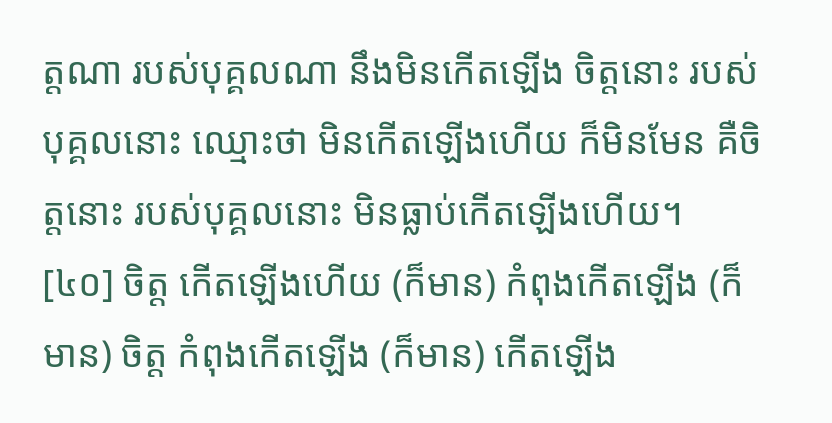ត្តណា របស់បុគ្គលណា នឹងមិនកើតឡើង ចិត្តនោះ របស់បុគ្គលនោះ ឈ្មោះថា មិនកើតឡើងហើយ ក៏មិនមែន គឺចិត្តនោះ របស់បុគ្គលនោះ មិនធ្លាប់កើតឡើងហើយ។
[៤០] ចិត្ត កើតឡើងហើយ (ក៏មាន) កំពុងកើតឡើង (ក៏មាន) ចិត្ត កំពុងកើតឡើង (ក៏មាន) កើតឡើង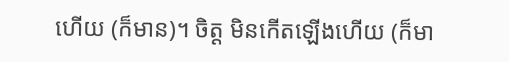ហើយ (ក៏មាន)។ ចិត្ត មិនកើតឡើងហើយ (ក៏មា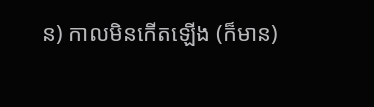ន) កាលមិនកើតឡើង (ក៏មាន)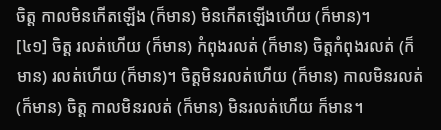ចិត្ត កាលមិនកើតឡើង (ក៏មាន) មិនកើតឡើងហើយ (ក៏មាន)។
[៤១] ចិត្ត រលត់ហើយ (ក៏មាន) កំពុងរលត់ (ក៏មាន) ចិត្តកំពុងរលត់ (ក៏មាន) រលត់ហើយ (ក៏មាន)។ ចិត្តមិនរលត់ហើយ (ក៏មាន) កាលមិនរលត់ (ក៏មាន) ចិត្ត កាលមិនរលត់ (ក៏មាន) មិនរលត់ហើយ ក៏មាន។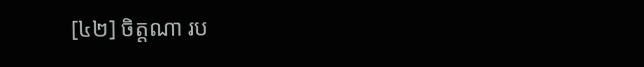[៤២] ចិត្តណា រប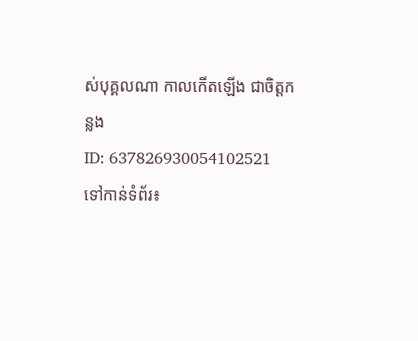ស់បុគ្គលណា កាលកើតឡើង ជាចិត្តកន្លង
ID: 637826930054102521
ទៅកាន់ទំព័រ៖